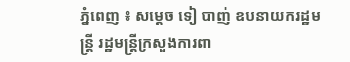ភ្នំពេញ ៖ សម្តេច ទៀ បាញ់ ឧបនាយករដ្ឋមន្ត្រី រដ្ឋមន្រ្តីក្រសួងការពា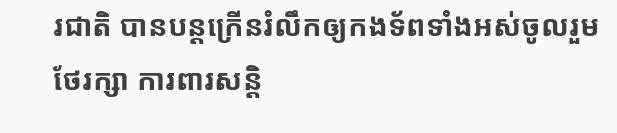រជាតិ បានបន្តក្រើនរំលឹកឲ្យកងទ័ពទាំងអស់ចូលរួមថែរក្សា ការពារសន្តិ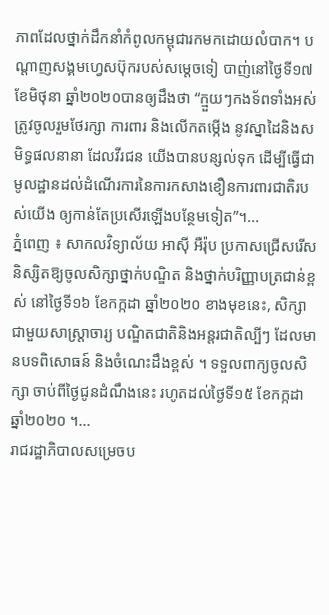ភាពដែលថ្នាក់ដឹកនាំកំពូលកម្ពុជារកមកដោយលំបាក។ បណ្តាញសង្គមហ្វេសប៊ុករបស់សម្តេចទៀ បាញ់នៅថ្ងៃទី១៧ ខែមិថុនា ឆ្នាំ២០២០បានឲ្យដឹងថា “ក្មួយៗកងទ័ពទាំងអស់ ត្រូវចូលរួមថែរក្សា ការពារ និងលើកតម្កើង នូវស្នាដៃនិងសមិទ្ធផលនានា ដែលវីរជន យើងបានបន្សល់ទុក ដើម្បីធ្វើជាមូលដ្ឋានដល់ដំណើរការនៃការកសាងខឿនការពារជាតិរបស់យើង ឲ្យកាន់តែប្រសើរឡើងបន្ថែមទៀត”។...
ភ្នំពេញ ៖ សាកលវិទ្យាល័យ អាស៊ី អឺរ៉ុប ប្រកាសជ្រើសរើសនិស្សិតឱ្យចូលសិក្សាថ្នាក់បណ្ឌិត និងថ្នាក់បរិញ្ញាបត្រជាន់ខ្ពស់ នៅថ្ងៃទី១៦ ខែកក្កដា ឆ្នាំ២០២០ ខាងមុខនេះ, សិក្សាជាមួយសាស្រ្តាចារ្យ បណ្ឌិតជាតិនិងអន្តរជាតិល្បីៗ ដែលមានបទពិសោធន៍ និងចំណេះដឹងខ្ពស់ ។ ទទួលពាក្យចូលសិក្សា ចាប់ពីថ្ងៃជូនដំណឹងនេះ រហូតដល់ថ្ងៃទី១៥ ខែកក្កដា ឆ្នាំ២០២០ ។...
រាជរដ្ឋាភិបាលសម្រេចប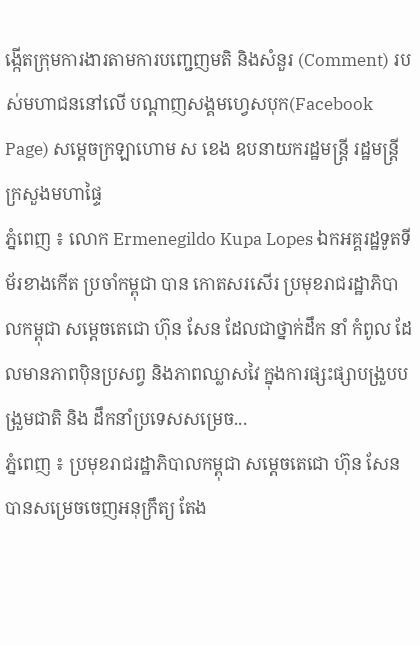ង្កើតក្រុមការងារតាមការបញ្ជេញមតិ និងសំនួរ (Comment) របស់មហាជននៅលើ បណ្តាញសង្គមហ្វេសបុក(Facebook Page) សម្តេចក្រឡាហោម ស ខេង ឧបនាយករដ្ឋមន្ត្រី រដ្ឋមន្ត្រីក្រសួងមហាផ្ទៃ
ភ្នំពេញ ៖ លោក Ermenegildo Kupa Lopes ឯកអគ្គរដ្ឋទូតទីម័រខាងកើត ប្រចាំកម្ពុជា បាន កោតសរសើរ ប្រមុខរាជរដ្ឋាភិបាលកម្ពុជា សម្ដេចតេជោ ហ៊ុន សែន ដែលជាថ្នាក់ដឹក នាំ កំពូល ដែលមានភាពប៉ិនប្រសព្វ និងភាពឈ្លាសវៃ ក្នុងការផ្សះផ្សាបង្រួបបង្រួមជាតិ និង ដឹកនាំប្រទេសសម្រេច...
ភ្នំពេញ ៖ ប្រមុខរាជរដ្ឋាភិបាលកម្ពុជា សម្តេចតេជោ ហ៊ុន សែន បានសម្រេចចេញអនុក្រឹត្យ តែង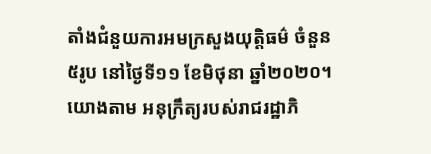តាំងជំនួយការអមក្រសួងយុត្តិធម៌ ចំនួន៥រូប នៅថ្ងៃទី១១ ខែមិថុនា ឆ្នាំ២០២០។ យោងតាម អនុក្រឹត្យរបស់រាជរដ្ឋាភិ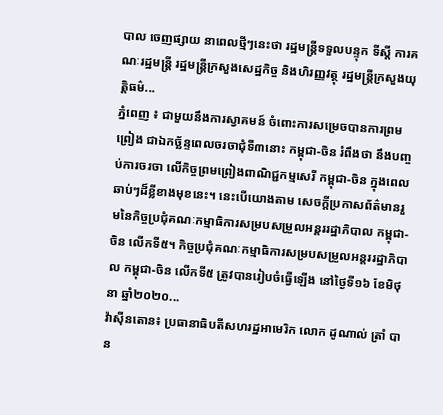បាល ចេញផ្សាយ នាពេលថ្មីៗនេះថា រដ្ឋមន្ដ្រីទទួលបន្ទុក ទីស្ដី ការគណៈរដ្ឋមន្ដ្រី រដ្ឋមន្ដ្រីក្រសួងសេដ្ឋកិច្ច និងហិរញ្ញវត្ថុ រដ្ឋមន្ដ្រីក្រសួងយុត្តិធម៌...
ភ្នំពេញ ៖ ជាមួយនឹងការស្វាគមន៍ ចំពោះការសម្រេចបានការព្រមព្រៀង ជាឯកច្ឆ័ន្ទពេលចរចាជុំទី៣នោះ កម្ពុជា-ចិន រំពឹងថា នឹងបញ្ចប់ការចរចា លើកិច្ចព្រមព្រៀងពាណិជ្ជកម្មសេរី កម្ពុជា-ចិន ក្នុងពេលឆាប់ៗដ៏ខ្លីខាងមុខនេះ។ នេះបើយោងតាម សេចក្ដីប្រកាសព័ត៌មានរួមនៃកិច្ចប្រជុំគណៈកម្មាធិការសម្របសម្រួលអន្តររដ្ឋាភិបាល កម្ពុជា-ចិន លើកទី៥។ កិច្ចប្រជុំគណៈកម្មាធិការសម្របសម្រួលអន្តររដ្ឋាភិបាល កម្ពុជា-ចិន លើកទី៥ ត្រូវបានរៀបចំធ្វើឡើង នៅថ្ងៃទី១៦ ខែមិថុនា ឆ្នាំ២០២០...
វ៉ាស៊ីនតោន៖ ប្រធានាធិបតីសហរដ្ឋអាមេរិក លោក ដូណាល់ ត្រាំ បាន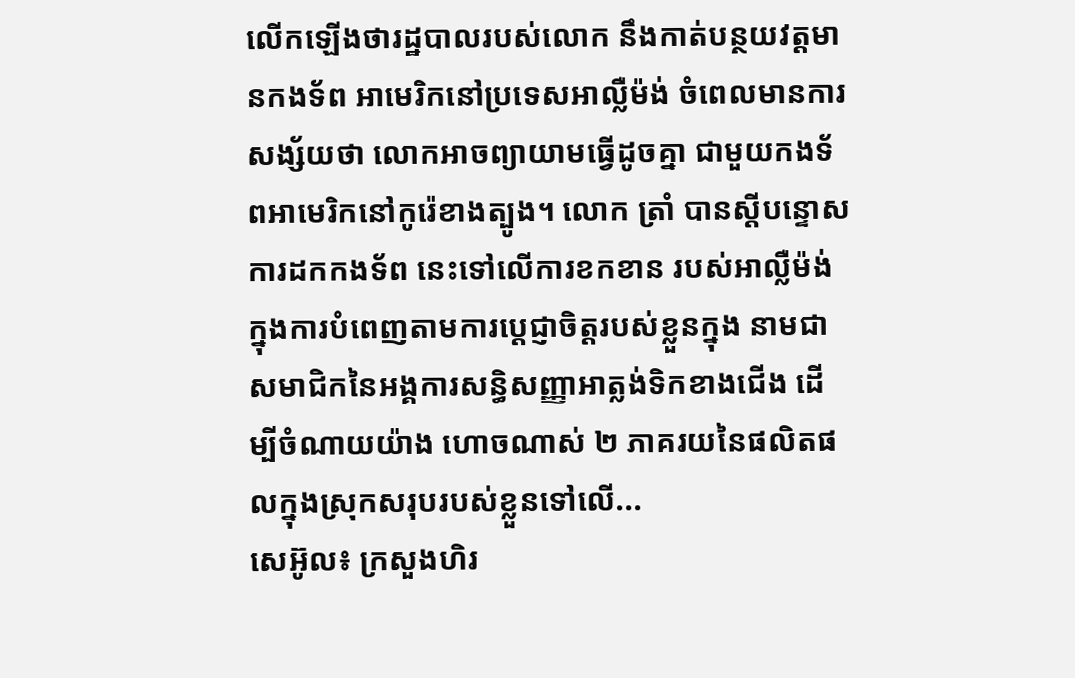លើកឡើងថារដ្ឋបាលរបស់លោក នឹងកាត់បន្ថយវត្តមានកងទ័ព អាមេរិកនៅប្រទេសអាល្លឺម៉ង់ ចំពេលមានការសង្ស័យថា លោកអាចព្យាយាមធ្វើដូចគ្នា ជាមួយកងទ័ពអាមេរិកនៅកូរ៉េខាងត្បូង។ លោក ត្រាំ បានស្តីបន្ទោសការដកកងទ័ព នេះទៅលើការខកខាន របស់អាល្លឺម៉ង់ ក្នុងការបំពេញតាមការប្តេជ្ញាចិត្តរបស់ខ្លួនក្នុង នាមជាសមាជិកនៃអង្គការសន្ធិសញ្ញាអាត្លង់ទិកខាងជើង ដើម្បីចំណាយយ៉ាង ហោចណាស់ ២ ភាគរយនៃផលិតផលក្នុងស្រុកសរុបរបស់ខ្លួនទៅលើ...
សេអ៊ូល៖ ក្រសួងហិរ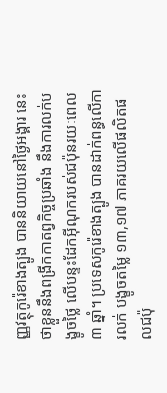ញ្ញវត្ថុកូរ៉េខាងត្បូង បាននិយាយនៅថ្ងៃអង្គារ នេះថាខ្លួននឹងពង្រីកកាតព្វកិច្ចប្រឆាំង នឹងការលក់បង្ខូចថ្លៃ លើបន្ទះដែកអ៊ីណុករបស់ជប៉ុនរយៈពេល ៣ ឆ្នាំ។ ប្រទេសកូរ៉េខាងត្បូង បានដាក់ពន្ធលើការលក់ បង្ខូចតម្លៃ ១៣,១៧ ភាគរយលើផលិតផលជប៉ុ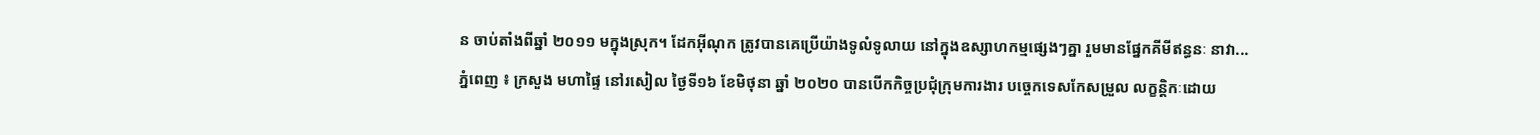ន ចាប់តាំងពីឆ្នាំ ២០១១ មក្នុងស្រុក។ ដែកអ៊ីណុក ត្រូវបានគេប្រើយ៉ាងទូលំទូលាយ នៅក្នុងឧស្សាហកម្មផ្សេងៗគ្នា រួមមានផ្នែកគីមីឥន្ធនៈ នាវា...
ភ្នំពេញ ៖ ក្រសួង មហាផ្ទៃ នៅរសៀល ថ្ងៃទី១៦ ខែមិថុនា ឆ្នាំ ២០២០ បានបើកកិច្ចប្រជុំក្រុមការងារ បច្ចេកទេសកែសម្រួល លក្ខន្តិកៈដោយ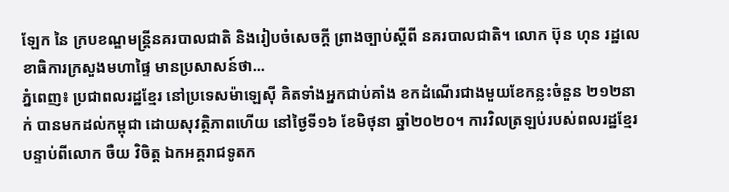ឡែក នៃ ក្របខណ្ឌមន្ត្រីនគរបាលជាតិ និងរៀបចំសេចក្តី ព្រាងច្បាប់ស្តីពី នគរបាលជាតិ។ លោក ប៊ុន ហុន រដ្ឋលេខាធិការក្រសួងមហាផ្ទៃ មានប្រសាសន៍ថា...
ភ្នំពេញ៖ ប្រជាពលរដ្ឋខ្មែរ នៅប្រទេសម៉ាឡេស៊ី គិតទាំងអ្នកជាប់គាំង ខកដំណើរជាងមួយខែកន្លះចំនួន ២១២នាក់ បានមកដល់កម្ពុជា ដោយសុវត្ថិភាពហើយ នៅថ្ងៃទី១៦ ខែមិថុនា ឆ្នាំ២០២០។ ការវិលត្រឡប់របស់ពលរដ្ឋខ្មែរ បន្ទាប់ពីលោក ចឺយ វិចិត្ត ឯកអគ្គរាជទូតក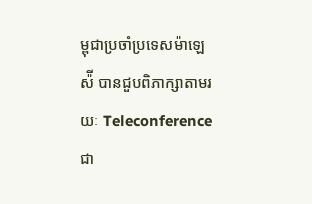ម្ពុជាប្រចាំប្រទេសម៉ាឡេស៉ី បានជួបពិភាក្សាតាមរយៈ Teleconference ជា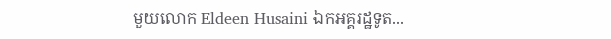មួយលោក Eldeen Husaini ឯកអគ្គរដ្ឋទូត...